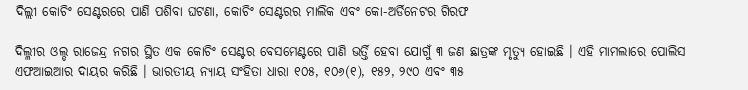ଦିଲ୍ଲୀ କୋଚିଂ ସେଣ୍ଟରରେ ପାଣି ପଶିବା ଘଟଣା, କୋଚିଂ ସେଣ୍ଟରର ମାଲିକ ଏବଂ କୋ-ଅର୍ଡିନେଟର ଗିରଫ

ଦିଲ୍ଳୀର ଓଲ୍ଡ ରାଜେନ୍ଦ୍ର ନଗର ସ୍ଥିତ ଏକ କୋଚିଂ ସେଣ୍ଟର ବେସମେଣ୍ଟରେ ପାଣି ଭର୍ତ୍ତି ହେବା ଯୋଗୁଁ ୩ ଜଣ ଛାତ୍ରଙ୍କ ମୃତ୍ୟୁ ହୋଇଛି । ଏହି ମାମଲାରେ ପୋଲିସ ଏଫଆଇଆର ଦାୟର କରିଛି । ଭାରତୀୟ ନ୍ୟାୟ ସଂହିତା ଧାରା ୧୦୫, ୧୦୬(୧), ୧୫୨, ୨୯୦ ଏବଂ ୩୫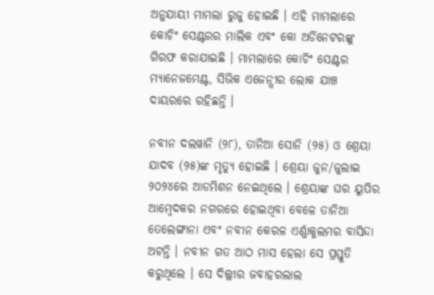ଅନୁଯାୟୀ ମାମଲା ରୁଜୁ ହୋଇଛି । ଏହି ମାମଲାରେ କୋଚିଂ ସେଣ୍ଟରର ମାଲିକ ଏବଂ କୋ ଅର୍ଡିନେଟରଙ୍କୁ ଗିରଫ କରାଯାଇଛି । ମାମଲାରେ କୋଚିଂ ସେଣ୍ଟର ମ୍ୟାନେଜମେଣ୍ଟ, ସିଭିକ ଏଜେନ୍ସୀର ଲୋକ ଯାଞ୍ଚ ଦାୟରରେ ରହିଛନ୍ତି ।

ନବୀନ ଦଲୱାନି (୨୮), ତାନିଆ ସୋନି (୨୫) ଓ ଶ୍ରେୟା ଯାଦବ (୨୫)ଙ୍କ ମୃତ୍ୟୁ ହୋଇଛି । ଶ୍ରେୟା ଜୁନ/ଜୁଲାଇ ୨୦୨୪ରେ ଆଡମିଶନ ନେଇଥିଲେ । ଶ୍ରେୟାଙ୍କ ଘର ୟୁପିର ଆମ୍ବେଦକର ନଗରରେ ହୋଇଥିବା ବେଳେ ତାନିଆ ତେଲେଙ୍ଗାନା ଏବଂ ନବୀନ କେରଳ ଏର୍ଣ୍ଣାକୁଲମର ବାସିନ୍ଦା ଅଟନ୍ତି । ନବୀନ ଗତ ଆଠ ମାସ ହେଲା ସେ ପ୍ରସ୍ତୁତି କରୁଥିଲେ । ସେ ଦିଲ୍ଲୀର ଜବାହରଲାଲ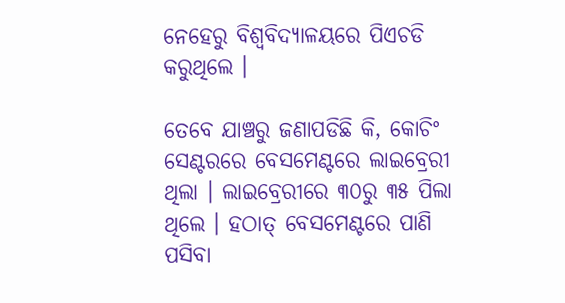ନେହେରୁ ବିଶ୍ୱବିଦ୍ୟାଳୟରେ ପିଏଚଡି କରୁଥିଲେ ।

ତେବେ ଯାଞ୍ଚରୁ ଜଣାପଡିଛି କି, କୋଚିଂ ସେଣ୍ଟରରେ ବେସମେଣ୍ଟରେ ଲାଇବ୍ରେରୀ ଥିଲା । ଲାଇବ୍ରେରୀରେ ୩୦ରୁ ୩୫ ପିଲା ଥିଲେ । ହଠାତ୍‌ ବେସମେଣ୍ଟରେ ପାଣି ପସିବା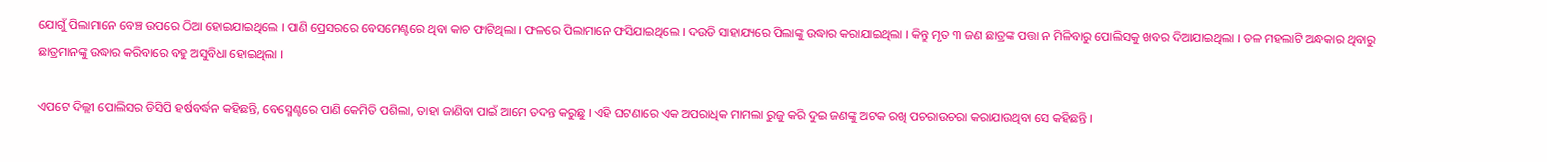ଯୋଗୁଁ ପିଲାମାନେ ବେଞ୍ଚ ଉପରେ ଠିଆ ହୋଇଯାଇଥିଲେ । ପାଣି ପ୍ରେସରରେ ବେସମେଣ୍ଟରେ ଥିବା କାଚ ଫାଟିଥିଲା । ଫଳରେ ପିଲାମାନେ ଫସିଯାଇଥିଲେ । ଦଉଡି ସାହାଯ୍ୟରେ ପିଲାଙ୍କୁ ଉଦ୍ଧାର କରାଯାଇଥିଲା । କିନ୍ତୁ ମୃତ ୩ ଜଣ ଛାତ୍ରଙ୍କ ପତ୍ତା ନ ମିଳିବାରୁ ପୋଲିସକୁ ଖବର ଦିଆଯାଇଥିଲା । ତଳ ମହଲାଟି ଅନ୍ଧକାର ଥିବାରୁ ଛାତ୍ରମାନଙ୍କୁ ଉଦ୍ଧାର କରିବାରେ ବହୁ ଅସୁବିଧା ହୋଇଥିଲା ।

ଏପଟେ ଦିଲ୍ଲୀ ପୋଲିସର ଡିସିପି ହର୍ଷବର୍ଦ୍ଧନ କହିଛନ୍ତି, ବେସ୍ମେଣ୍ଟରେ ପାଣି କେମିତି ପଶିଲା, ତାହା ଜାଣିବା ପାଇଁ ଆମେ ତଦନ୍ତ କରୁଛୁ । ଏହି ଘଟଣାରେ ଏକ ଅପରାଧିକ ମାମଲା ରୁଜୁ କରି ଦୁଇ ଜଣଙ୍କୁ ଅଟକ ରଖି ପଚରାଉଚରା କରାଯାଉଥିବା ସେ କହିଛନ୍ତି ।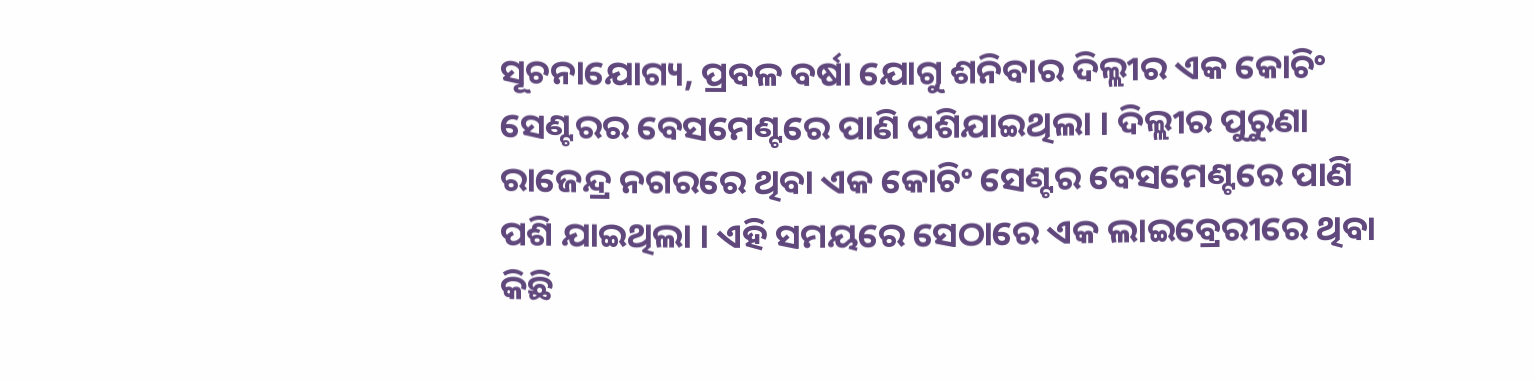ସୂଚନାଯୋଗ୍ୟ, ପ୍ରବଳ ବର୍ଷା ଯୋଗୁ ଶନିବାର ଦିଲ୍ଲୀର ଏକ କୋଚିଂ ସେଣ୍ଟରର ବେସମେଣ୍ଟରେ ପାଣି ପଶିଯାଇଥିଲା । ଦିଲ୍ଲୀର ପୁରୁଣା ରାଜେନ୍ଦ୍ର ନଗରରେ ଥିବା ଏକ କୋଚିଂ ସେଣ୍ଟର ବେସମେଣ୍ଟରେ ପାଣି ପଶି ଯାଇଥିଲା । ଏହି ସମୟରେ ସେଠାରେ ଏକ ଲାଇବ୍ରେରୀରେ ଥିବା କିଛି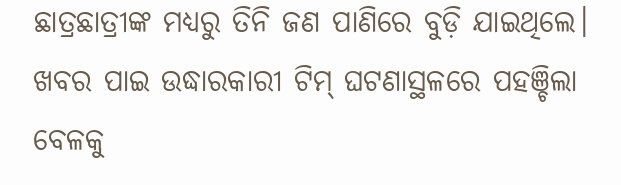ଛାତ୍ରଛାତ୍ରୀଙ୍କ ମଧ୍ୟରୁ ତିନି ଜଣ ପାଣିରେ ବୁଡ଼ି ଯାଇଥିଲେ। ଖବର ପାଇ ଉଦ୍ଧାରକାରୀ ଟିମ୍ ଘଟଣାସ୍ଥଳରେ ପହଞ୍ଚିଲା ବେଳକୁ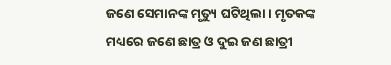ଜଣେ ସେମାନଙ୍କ ମୃତ୍ୟୁ ଘଟିଥିଲା । ମୃତକଙ୍କ ମଧ୍ୟରେ ଜଣେ ଛାତ୍ର ଓ ଦୁଇ ଜଣ ଛାତ୍ରୀ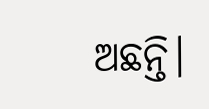ଅଛନ୍ତି।